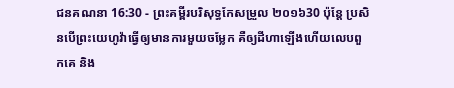ជនគណនា 16:30 - ព្រះគម្ពីរបរិសុទ្ធកែសម្រួល ២០១៦30 ប៉ុន្ដែ ប្រសិនបើព្រះយេហូវ៉ាធ្វើឲ្យមានការមួយចម្លែក គឺឲ្យដីហាឡើងហើយលេបពួកគេ និង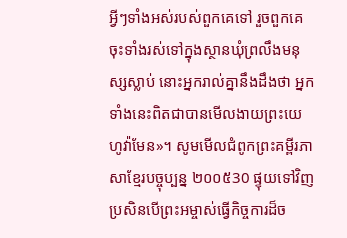អ្វីៗទាំងអស់របស់ពួកគេទៅ រួចពួកគេចុះទាំងរស់ទៅក្នុងស្ថានឃុំព្រលឹងមនុស្សស្លាប់ នោះអ្នករាល់គ្នានឹងដឹងថា អ្នកទាំងនេះពិតជាបានមើលងាយព្រះយេហូវ៉ាមែន»។ សូមមើលជំពូកព្រះគម្ពីរភាសាខ្មែរបច្ចុប្បន្ន ២០០៥30 ផ្ទុយទៅវិញ ប្រសិនបើព្រះអម្ចាស់ធ្វើកិច្ចការដ៏ច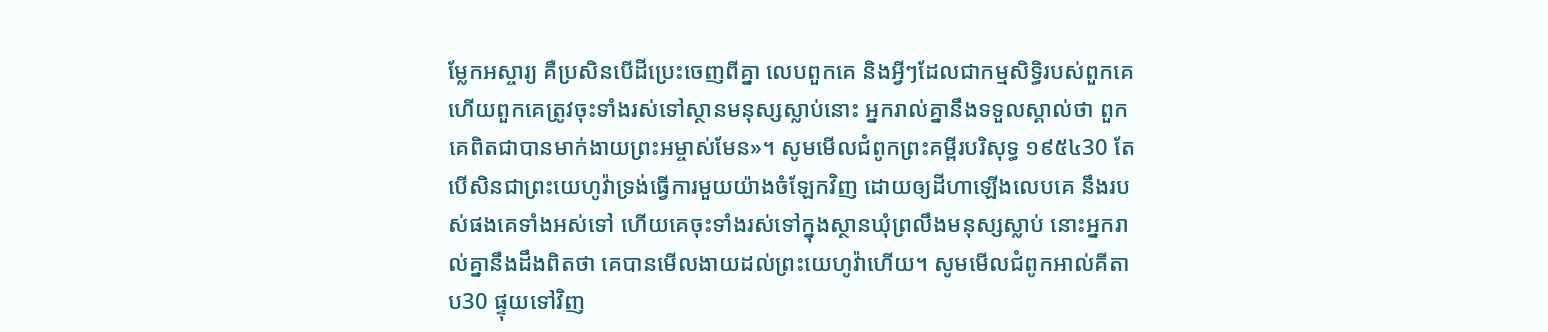ម្លែកអស្ចារ្យ គឺប្រសិនបើដីប្រេះចេញពីគ្នា លេបពួកគេ និងអ្វីៗដែលជាកម្មសិទ្ធិរបស់ពួកគេ ហើយពួកគេត្រូវចុះទាំងរស់ទៅស្ថានមនុស្សស្លាប់នោះ អ្នករាល់គ្នានឹងទទួលស្គាល់ថា ពួកគេពិតជាបានមាក់ងាយព្រះអម្ចាស់មែន»។ សូមមើលជំពូកព្រះគម្ពីរបរិសុទ្ធ ១៩៥៤30 តែបើសិនជាព្រះយេហូវ៉ាទ្រង់ធ្វើការមួយយ៉ាងចំឡែកវិញ ដោយឲ្យដីហាឡើងលេបគេ នឹងរបស់ផងគេទាំងអស់ទៅ ហើយគេចុះទាំងរស់ទៅក្នុងស្ថានឃុំព្រលឹងមនុស្សស្លាប់ នោះអ្នករាល់គ្នានឹងដឹងពិតថា គេបានមើលងាយដល់ព្រះយេហូវ៉ាហើយ។ សូមមើលជំពូកអាល់គីតាប30 ផ្ទុយទៅវិញ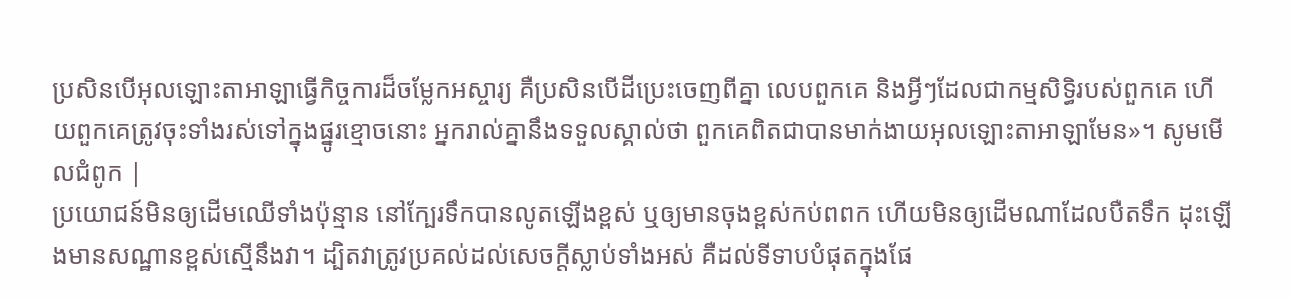ប្រសិនបើអុលឡោះតាអាឡាធ្វើកិច្ចការដ៏ចម្លែកអស្ចារ្យ គឺប្រសិនបើដីប្រេះចេញពីគ្នា លេបពួកគេ និងអ្វីៗដែលជាកម្មសិទ្ធិរបស់ពួកគេ ហើយពួកគេត្រូវចុះទាំងរស់ទៅក្នុងផ្នូរខ្មោចនោះ អ្នករាល់គ្នានឹងទទួលស្គាល់ថា ពួកគេពិតជាបានមាក់ងាយអុលឡោះតាអាឡាមែន»។ សូមមើលជំពូក |
ប្រយោជន៍មិនឲ្យដើមឈើទាំងប៉ុន្មាន នៅក្បែរទឹកបានលូតឡើងខ្ពស់ ឬឲ្យមានចុងខ្ពស់កប់ពពក ហើយមិនឲ្យដើមណាដែលបឺតទឹក ដុះឡើងមានសណ្ឋានខ្ពស់ស្មើនឹងវា។ ដ្បិតវាត្រូវប្រគល់ដល់សេចក្ដីស្លាប់ទាំងអស់ គឺដល់ទីទាបបំផុតក្នុងផែ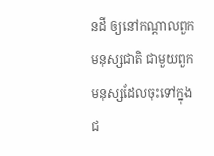នដី ឲ្យនៅកណ្ដាលពួកមនុស្សជាតិ ជាមួយពួកមនុស្សដែលចុះទៅក្នុងជ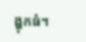ង្ហុកធំ។